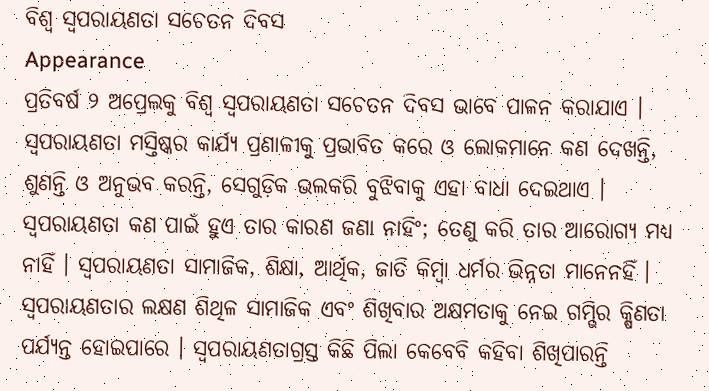ବିଶ୍ୱ ସ୍ୱପରାୟଣତା ସଚେତନ ଦିବସ
Appearance
ପ୍ରତିବର୍ଷ ୨ ଅପ୍ରେଲକୁ ବିଶ୍ୱ ସ୍ୱପରାୟଣତା ସଚେତନ ଦିବସ ଭାବେ ପାଳନ କରାଯାଏ । ସ୍ୱପରାୟଣତା ମସ୍ତିଷ୍କର କାର୍ଯ୍ୟ ପ୍ରଣାଳୀକୁ ପ୍ରଭାବିତ କରେ ଓ ଲୋକମାନେ କଣ ଦେଖନ୍ତି, ଶୁଣନ୍ତି ଓ ଅନୁଭବ କରନ୍ତି, ସେଗୁଡ଼ିକ ଭଲକରି ବୁଝିବାକୁ ଏହା ବାଧା ଦେଇଥାଏ । ସ୍ୱପରାୟଣତା କଣ ପାଇଁ ହୁଏ ତାର କାରଣ ଜଣା ନାହିଂ; ତେଣୁ କରି ତାର ଆରୋଗ୍ୟ ମଧ୍ୟ ନାହିଁ । ସ୍ୱପରାୟଣତା ସାମାଜିକ, ଶିକ୍ଷା, ଆର୍ଥିକ, ଜାତି କିମ୍ବା ଧର୍ମର ଭିନ୍ନତା ମାନେନହିଁ ।
ସ୍ୱପରାୟଣତାର ଲକ୍ଷଣ ଶିଥିଳ ସାମାଜିକ ଏବଂ ଶିଖିବାର ଅକ୍ଷମତାକୁ ନେଇ ଗମ୍ଭିର କ୍ଷିଣତା ପର୍ଯ୍ୟନ୍ତ ହୋଇପାରେ । ସ୍ୱପରାୟଣତାଗ୍ରସ୍ତ କିଛି ପିଲା କେବେବି କହିବା ଶିଖିପାରନ୍ତି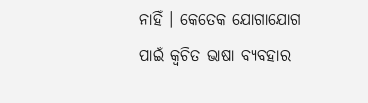ନାହିଁ । କେତେକ ଯୋଗାଯୋଗ ପାଇଁ କ୍ୱଚିତ ଭାଷା ବ୍ୟବହାର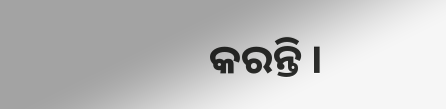କରନ୍ତି ।